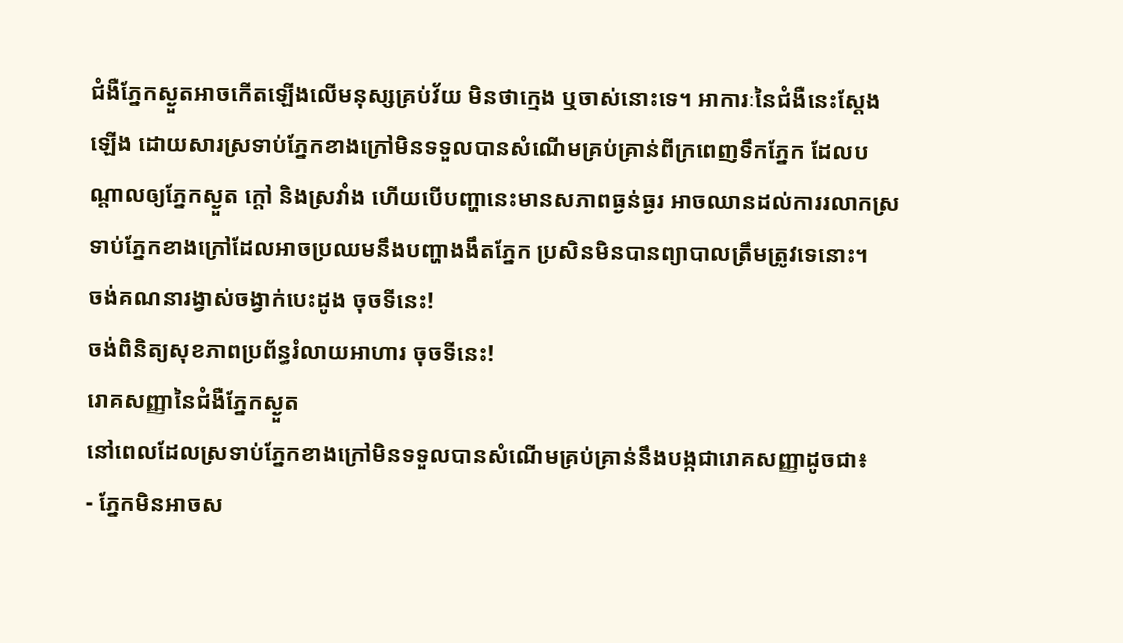ជំងឺភ្នែកស្ងួតអាចកើតឡើងលើមនុស្សគ្រប់វ័យ មិនថាក្មេង ឬចាស់នោះទេ។ អាការៈនៃជំងឺនេះស្ដែងឡើង ដោយសារស្រទាប់ភ្នែកខាងក្រៅមិនទទួលបានសំណើមគ្រប់គ្រាន់ពីក្រពេញទឹកភ្នែក ដែលបណ្ដាលឲ្យភ្នែកស្ងួត ក្ដៅ និងស្រវាំង ហើយបើបញ្ហានេះមានសភាពធ្ងន់ធ្ងរ អាចឈានដល់ការរលាកស្រទាប់ភ្នែកខាងក្រៅដែលអាចប្រឈមនឹងបញ្ហាងងឹតភ្នែក ប្រសិនមិនបានព្យាបាលត្រឹមត្រូវទេនោះ។
ចង់គណនារង្វាស់ចង្វាក់បេះដូង ចុចទីនេះ!
ចង់ពិនិត្យសុខភាពប្រព័ន្ធរំលាយអាហារ ចុចទីនេះ!
រោគសញ្ញានៃជំងឺភ្នែកស្ងួត
នៅពេលដែលស្រទាប់ភ្នែកខាងក្រៅមិនទទួលបានសំណើមគ្រប់គ្រាន់នឹងបង្កជារោគសញ្ញាដូចជា៖
- ភ្នែកមិនអាចស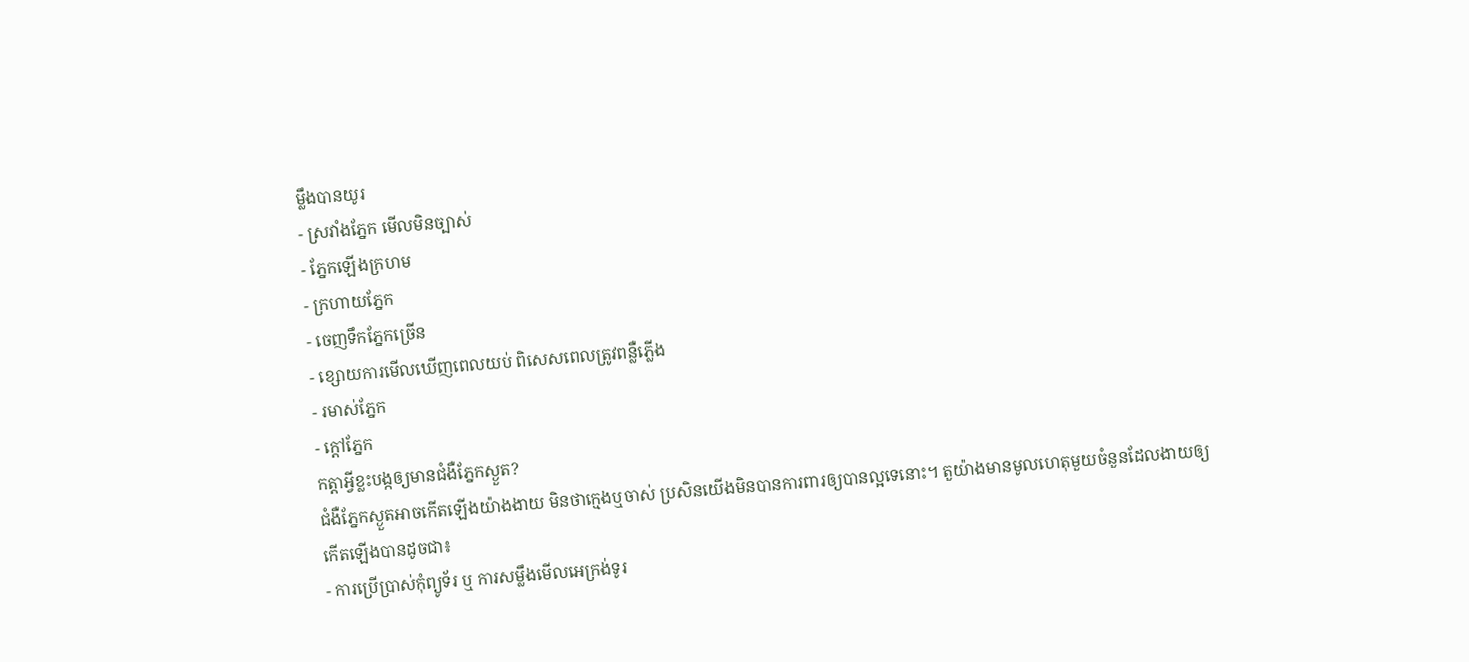ម្លឹងបានយូរ
- ស្រវាំងភ្នែក មើលមិនច្បាស់
- ភ្នែកឡើងក្រហម
- ក្រហាយភ្នែក
- ចេញទឹកភ្នែកច្រើន
- ខ្សោយការមើលឃើញពេលយប់ ពិសេសពេលត្រូវពន្លឺភ្លើង
- រមាស់ភ្នែក
- ក្ដៅភ្នែក
កត្ដាអ្វីខ្លះបង្កឲ្យមានជំងឺភ្នែកស្ងួត?
ជំងឺភ្នែកស្ងួតអាចកើតឡើងយ៉ាងងាយ មិនថាក្មេងឬចាស់ ប្រសិនយើងមិនបានការពារឲ្យបានល្អទេនោះ។ តួយ៉ាងមានមូលហេតុមួយចំនួនដែលងាយឲ្យកើតឡើងបានដូចជា៖
- ការប្រើប្រាស់កុំព្យូទ័រ ឬ ការសម្លឹងមើលអេក្រង់ទូរ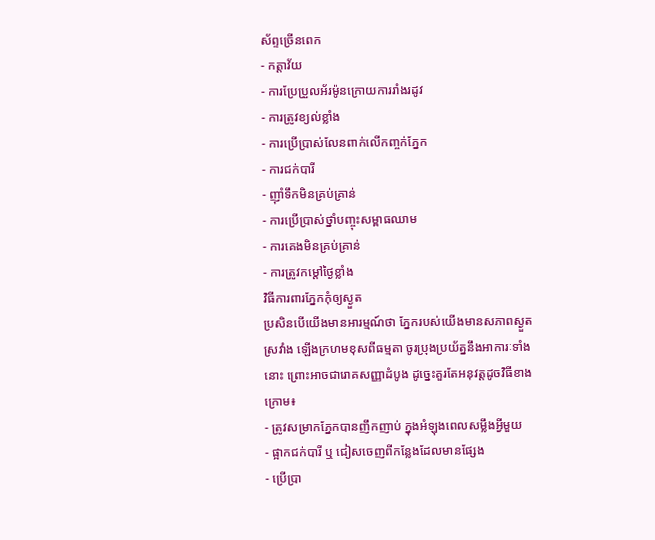ស័ព្ទច្រើនពេក
- កត្ដាវ័យ
- ការប្រែប្រួលអ័រម៉ូនក្រោយការរាំងរដូវ
- ការត្រូវខ្យល់ខ្លាំង
- ការប្រើប្រាស់លែនពាក់លើកញ្ចក់ភ្នែក
- ការជក់បារី
- ញ៉ាំទឹកមិនគ្រប់គ្រាន់
- ការប្រើប្រាស់ថ្នាំបញ្ចុះសម្ពាធឈាម
- ការគេងមិនគ្រប់គ្រាន់
- ការត្រូវកម្ដៅថ្ងៃខ្លាំង
វិធីការពារភ្នែកកុំឲ្យស្ងួត
ប្រសិនបើយើងមានអារម្មណ៍ថា ភ្នែករបស់យើងមានសភាពស្ងួត ស្រវាំង ឡើងក្រហមខុសពីធម្មតា ចូរប្រុងប្រយ័ត្ននឹងអាការៈទាំងនោះ ព្រោះអាចជារោគសញ្ញាដំបូង ដូច្នេះគួរតែអនុវត្ដដូចវិធីខាងក្រោម៖
- ត្រូវសម្រាកភ្នែកបានញឹកញាប់ ក្នុងអំឡុងពេលសម្លឹងអ្វីមួយ
- ផ្អាកជក់បារី ឬ ជៀសចេញពីកន្លែងដែលមានផ្សែង
- ប្រើប្រា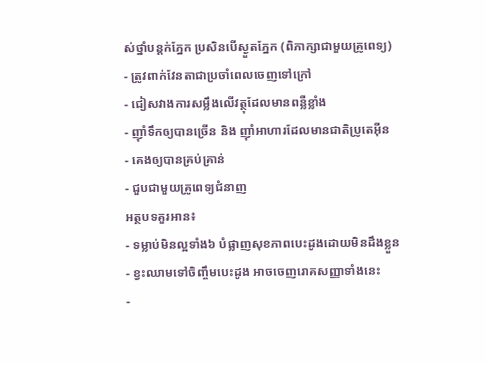ស់ថ្នាំបន្ដក់ភ្នែក ប្រសិនបើស្ងួតភ្នែក (ពិភាក្សាជាមួយគ្រូពេទ្យ)
- ត្រូវពាក់វែនតាជាប្រចាំពេលចេញទៅក្រៅ
- ជៀសវាងការសម្លឹងលើវត្ថុដែលមានពន្លឺខ្លាំង
- ញ៉ាំទឹកឲ្យបានច្រើន និង ញ៉ាំអាហារដែលមានជាតិប្រូតេអ៊ីន
- គេងឲ្យបានគ្រប់គ្រាន់
- ជួបជាមួយគ្រូពេទ្យជំនាញ
អត្ថបទគួរអាន៖
- ទម្លាប់មិនល្អទាំង៦ បំផ្លាញសុខភាពបេះដូងដោយមិនដឹងខ្លួន
- ខ្វះឈាមទៅចិញ្ចឹមបេះដូង អាចចេញរោគសញ្ញាទាំងនេះ
-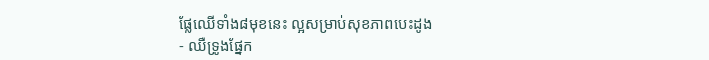ផ្លែឈើទាំង៨មុខនេះ ល្អសម្រាប់សុខភាពបេះដូង
- ឈឺទ្រូងផ្នែក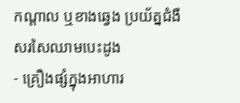កណ្ដាល ឬខាងឆ្វេង ប្រយ័ត្នជំងឺសរសៃឈាមបេះដូង
- គ្រឿងផ្សំក្នុងអាហារ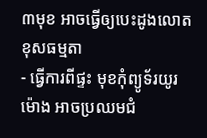៣មុខ អាចធ្វើឲ្យបេះដូងលោតខុសធម្មតា
- ធ្វើការពីផ្ទះ មុខកុំព្យូទ័រយូរម៉ោង អាចប្រឈមជំ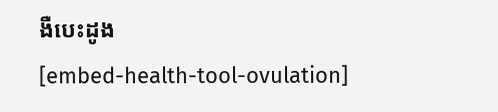ងឺបេះដូង
[embed-health-tool-ovulation]